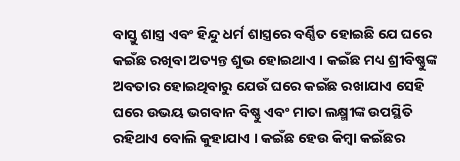ବାସ୍ତୁ ଶାସ୍ତ୍ର ଏବଂ ହିନ୍ଦୁ ଧର୍ମ ଶାସ୍ତ୍ରରେ ବର୍ଣ୍ଣିତ ହୋଇଛି ଯେ ଘରେ କଇଁଛ ରଖିବା ଅତ୍ୟନ୍ତ ଶୁଭ ହୋଇଥାଏ । କଇଁଛ ମଧ୍ୟ ଶ୍ରୀବିଷ୍ଣୁଙ୍କ ଅବତାର ହୋଇଥିବାରୁ ଯେଉଁ ଘରେ କଇଁଛ ରଖାଯାଏ ସେହି ଘରେ ଉଭୟ ଭଗବାନ ବିଷ୍ଣୁ ଏବଂ ମାତା ଲକ୍ଷ୍ମୀଙ୍କ ଉପସ୍ଥିତି ରହିଥାଏ ବୋଲି କୁହାଯାଏ । କଇଁଛ ହେଉ କିମ୍ବା କଇଁଛର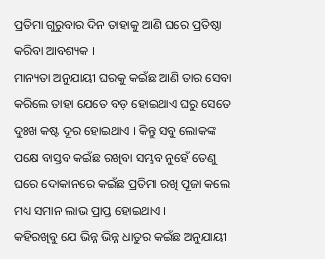ପ୍ରତିମା ଗୁରୁବାର ଦିନ ତାହାକୁ ଆଣି ଘରେ ପ୍ରତିଷ୍ଠା କରିବା ଆବଶ୍ୟକ ।
ମାନ୍ୟତା ଅନୁଯାୟୀ ଘରକୁ କଇଁଛ ଆଣି ତାର ସେବା କରିଲେ ତାହା ଯେତେ ବଡ଼ ହୋଇଥାଏ ଘରୁ ସେତେ ଦୁଃଖ କଷ୍ଟ ଦୂର ହୋଇଥାଏ । କିନ୍ତୁ ସବୁ ଲୋକଙ୍କ ପକ୍ଷେ ବାସ୍ତବ କଇଁଛ ରଖିବା ସମ୍ଭବ ନୁହେଁ ତେଣୁ ଘରେ ଦୋକାନରେ କଇଁଛ ପ୍ରତିମା ରଖି ପୂଜା କଲେ ମଧ୍ୟ ସମାନ ଲାଭ ପ୍ରାପ୍ତ ହୋଇଥାଏ ।
କହିରଖିବୁ ଯେ ଭିନ୍ନ ଭିନ୍ନ ଧାତୁର କଇଁଛ ଅନୁଯାୟୀ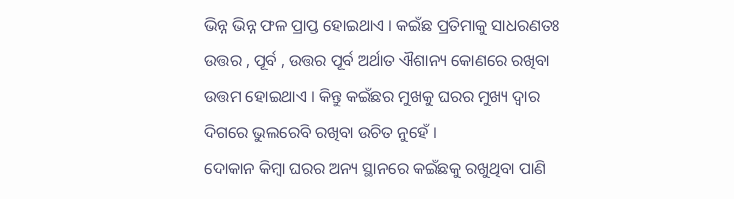ଭିନ୍ନ ଭିନ୍ନ ଫଳ ପ୍ରାପ୍ତ ହୋଇଥାଏ । କଇଁଛ ପ୍ରତିମାକୁ ସାଧରଣତଃ ଉତ୍ତର , ପୂର୍ବ , ଉତ୍ତର ପୂର୍ବ ଅର୍ଥାତ ଐଶାନ୍ୟ କୋଣରେ ରଖିବା ଉତ୍ତମ ହୋଇଥାଏ । କିନ୍ତୁ କଇଁଛର ମୁଖକୁ ଘରର ମୁଖ୍ୟ ଦ୍ୱାର ଦିଗରେ ଭୁଲରେବି ରଖିବା ଉଚିତ ନୁହେଁ ।
ଦୋକାନ କିମ୍ୱା ଘରର ଅନ୍ୟ ସ୍ଥାନରେ କଇଁଛକୁ ରଖୁଥିବା ପାଣି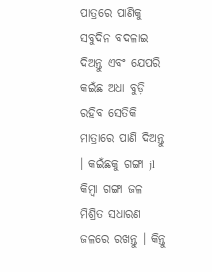ପାତ୍ରରେ ପାଣିକୁ ସବୁଦିନ ବଦଳାଇ ଦିଅନ୍ତୁ ଏବଂ ଯେପରି କଇଁଛ ଅଧା ବୁଡ଼ି ରହିବ ସେତିକି ମାତ୍ରାରେ ପାଣି ଦିଅନ୍ତୁ । କଇଁଛକୁ ଗଙ୍ଗା jl କିମ୍ବା ଗଙ୍ଗା ଜଳ ମିଶ୍ରିତ ସଧାରଣ ଜଳରେ ରଖନ୍ତୁ । କିନ୍ତୁ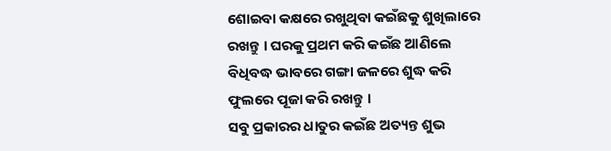ଶୋଇବା କକ୍ଷରେ ରଖୁଥିବା କଇଁଛକୁ ଶୁଖିଲାରେ ରଖନ୍ତୁ । ଘରକୁ ପ୍ରଥମ କରି କଇଁଛ ଆଣିଲେ ବିଧିବଦ୍ଧ ଭାବରେ ଗଙ୍ଗା ଜଳରେ ଶୁଦ୍ଧ କରି ଫୁଲରେ ପୂଜା କରି ରଖନ୍ତୁ ।
ସବୁ ପ୍ରକାରର ଧାତୁର କଇଁଛ ଅତ୍ୟନ୍ତ ଶୁଭ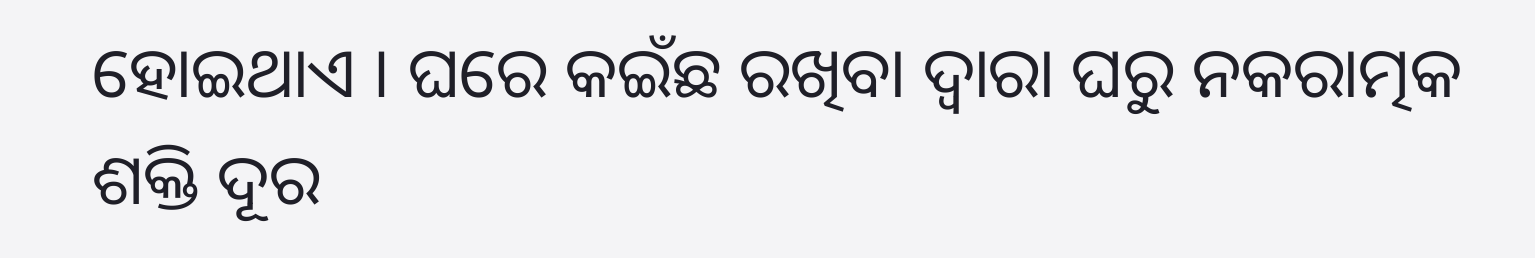ହୋଇଥାଏ । ଘରେ କଇଁଛ ରଖିବା ଦ୍ୱାରା ଘରୁ ନକରାତ୍ମକ ଶକ୍ତି ଦୂର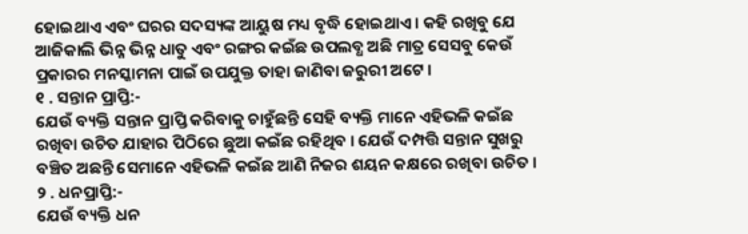ହୋଇଥାଏ ଏବଂ ଘରର ସଦସ୍ୟଙ୍କ ଆୟୁଷ ମଧ୍ୟ ବୃଦ୍ଧି ହୋଇଥାଏ । କହି ରଖିବୁ ଯେ ଆଜିକାଲି ଭିନ୍ନ ଭିନ୍ନ ଧାତୁ ଏବଂ ରଙ୍ଗର କଇଁଛ ଉପଲବ୍ଧ ଅଛି ମାତ୍ର ସେସବୁ କେଉଁ ପ୍ରକାରର ମନସ୍କାମନା ପାଇଁ ଉପଯୁକ୍ତ ତାହା ଜାଣିବା ଜରୁରୀ ଅଟେ ।
୧ . ସନ୍ତାନ ପ୍ରାପ୍ତି:-
ଯେଉଁ ବ୍ୟକ୍ତି ସନ୍ତାନ ପ୍ରାପ୍ତି କରିବାକୁ ଚାହୁଁଛନ୍ତି ସେହି ବ୍ୟକ୍ତି ମାନେ ଏହିଭଳି କଇଁଛ ରଖିବା ଉଚିତ ଯାହାର ପିଠିରେ ଛୁଆ କଇଁଛ ରହିଥିବ । ଯେଉଁ ଦମ୍ପତ୍ତି ସନ୍ତାନ ସୁଖରୁ ବଞ୍ଚିତ ଅଛନ୍ତି ସେମାନେ ଏହିଭଳି କଇଁଛ ଆଣି ନିଜର ଶୟନ କକ୍ଷରେ ରଖିବା ଉଚିତ ।
୨ . ଧନପ୍ରାପ୍ତି:-
ଯେଉଁ ବ୍ୟକ୍ତି ଧନ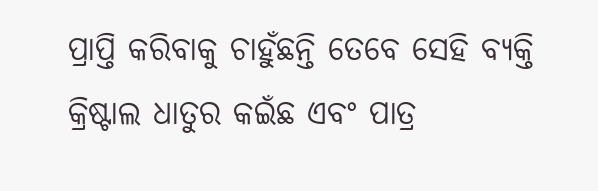ପ୍ରାପ୍ତି କରିବାକୁ ଚାହୁଁଛନ୍ତି ତେବେ ସେହି ବ୍ୟକ୍ତି କ୍ରିଷ୍ଟାଲ ଧାତୁର କଇଁଛ ଏବଂ ପାତ୍ର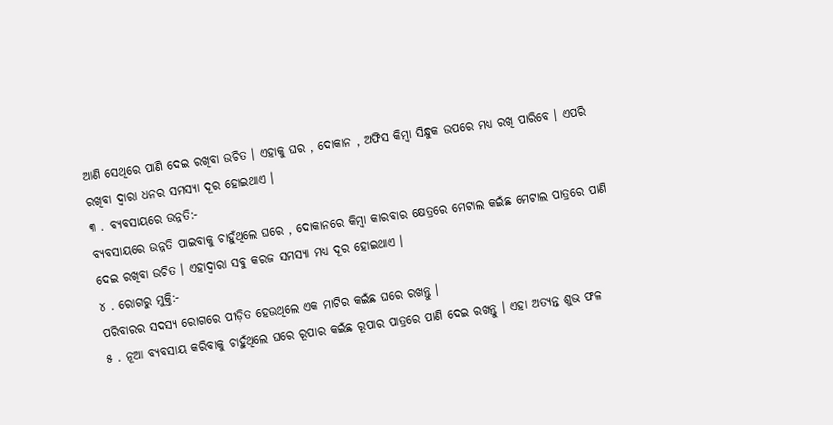ଆଣି ସେଥିରେ ପାଣି ଦେଇ ରଖିବା ଉଚିତ । ଏହାକୁ ଘର , ଦୋକାନ , ଅଫିସ କିମ୍ବା ସିନ୍ଧୁକ ଉପରେ ମଧ୍ୟ ରଖି ପାରିବେ । ଏପରି ରଖିବା ଦ୍ୱାରା ଧନର ସମସ୍ୟା ଦୂର ହୋଇଥାଏ ।
୩ . ବ୍ୟବସାୟରେ ଉନ୍ନତି:-
ବ୍ୟବସାୟରେ ଉନ୍ନତି ପାଇବାକୁ ଚାହୁଁଥିଲେ ଘରେ , ଦୋକାନରେ କିମ୍ବା କାରବାର କ୍ଷେତ୍ରରେ ମେଟାଲ କଇଁଛ ମେଟାଲ ପାତ୍ରରେ ପାଣି ଦେଇ ରଖିବା ଉଚିତ । ଏହାଦ୍ବାରା ସବୁ କରଜ ସମସ୍ୟା ମଧ୍ୟ ଦୂର ହୋଇଥାଏ ।
୪ . ରୋଗରୁ ମୁକ୍ତି:-
ପରିବାରର ସଦସ୍ୟ ରୋଗରେ ପୀଡ଼ିତ ହେଉଥିଲେ ଏକ ମାଟିର କଇଁଛ ଘରେ ରଖନ୍ତୁ ।
୫ . ନୂଆ ବ୍ୟବସାୟ କରିବାକୁ ଚାହୁଁଥିଲେ ଘରେ ରୂପାର କଇଁଛ ରୂପାର ପାତ୍ରରେ ପାଣି ଦେଇ ରଖନ୍ତୁ । ଏହା ଅତ୍ୟନ୍ତ ଶୁଭ ଫଳ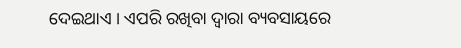ଦେଇଥାଏ । ଏପରି ରଖିବା ଦ୍ୱାରା ବ୍ୟବସାୟରେ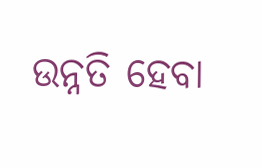ଉନ୍ନତି ହେବା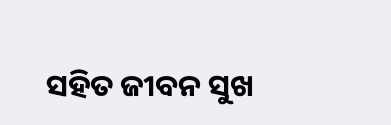ସହିତ ଜୀବନ ସୁଖ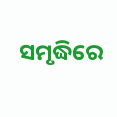ସମୃଦ୍ଧିରେ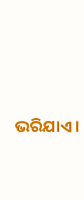ଭରିଯାଏ ।